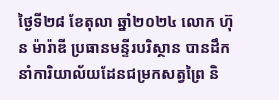ថ្ងៃទី២៨ ខែតុលា ឆ្នាំ២០២៤ លោក ហ៊ុន ម៉ារ៉ាឌី ប្រធានមន្ទីរបរិស្ថាន បានដឹកនាំការិយាល័យដែនជម្រកសត្វព្រៃ និ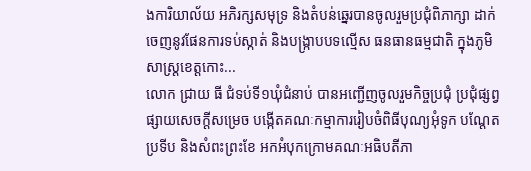ងការិយាល័យ អភិរក្សសមុទ្រ និងតំបន់ឆ្នេរបានចូលរួមប្រជុំពិភាក្សា ដាក់ចេញនូវផែនការទប់ស្កាត់ និងបង្ក្រាបបទល្មើស ធនធានធម្មជាតិ ក្នុងភូមិសាស្ត្រខេត្តកោះ...
លោក ជ្រាយ ធី ជំទប់ទី១ឃុំជំនាប់ បានអញ្ជើញចូលរួមកិច្ចប្រជុំ ប្រជុំផ្សព្វផ្សាយសេចក្តីសម្រេច បង្កើតគណៈកម្មាការរៀបចំពិធីបុណ្យអុំទូក បណ្តែតប្រទីប និងសំពះព្រះខែ អកអំបុកក្រោមគណៈអធិបតីភា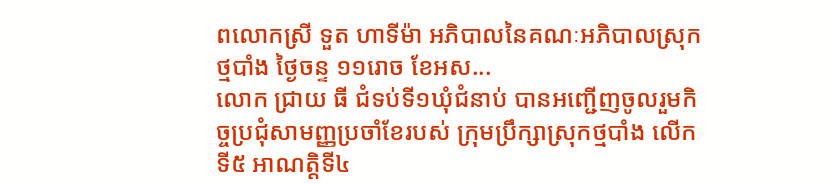ពលោកស្រី ទួត ហាទីម៉ា អភិបាលនៃគណៈអភិបាលស្រុកថ្មបាំង ថ្ងៃចន្ទ ១១រោច ខែអស...
លោក ជ្រាយ ធី ជំទប់ទី១ឃុំជំនាប់ បានអញ្ជើញចូលរួមកិច្ចប្រជុំសាមញ្ញប្រចាំខែរបស់ ក្រុមប្រឹក្សាស្រុកថ្មបាំង លើកទី៥ អាណត្តិទី៤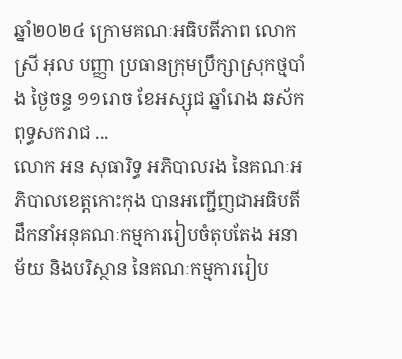ឆ្នាំ២០២៤ ក្រោមគណៈអធិបតីភាព លោកស្រី អុល បញ្ញា ប្រធានក្រុមប្រឹក្សាស្រុកថ្មបាំង ថ្ងៃចន្ទ ១១រោច ខែអស្សុជ ឆ្នាំរោង ឆស័ក ពុទ្ធសករាជ ...
លោក អន សុធារិទ្ធ អភិបាលរង នៃគណៈអភិបាលខេត្តកោះកុង បានអញ្ជើញជាអធិបតី ដឹកនាំអនុគណៈកម្មការរៀបចំតុបតែង អនាម័យ និងបរិស្ថាន នៃគណៈកម្មការរៀប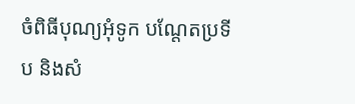ចំពិធីបុណ្យអុំទូក បណ្តែតប្រទីប និងសំ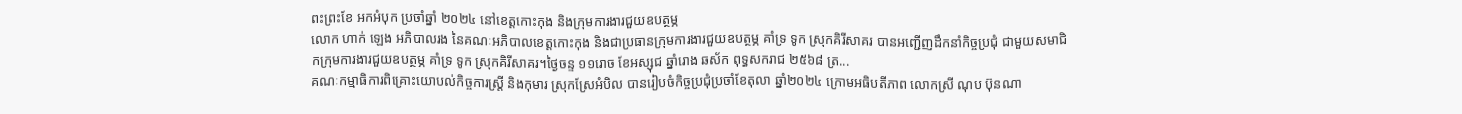ពះព្រះខែ អកអំបុក ប្រចាំឆ្នាំ ២០២៤ នៅខេត្តកោះកុង និងក្រុមការងារជួយឧបត្ថម្ភ
លោក ហាក់ ឡេង អភិបាលរង នៃគណៈអភិបាលខេត្តកោះកុង និងជាប្រធានក្រុមការងារជួយឧបត្ថម្ភ គាំទ្រ ទូក ស្រុកគិរីសាគរ បានអញ្ជើញដឹកនាំកិច្ចប្រជុំ ជាមួយសមាជិកក្រុមការងារជួយឧបត្ថម្ភ គាំទ្រ ទូក ស្រុកគិរីសាគរ។ថ្ងៃចន្ទ ១១រោច ខែអស្សុជ ឆ្នាំរោង ឆស័ក ពុទ្ធសករាជ ២៥៦៨ ត្រ...
គណៈកម្មាធិការពិគ្រោះយោបល់កិច្ចការស្រ្តី និងកុមារ ស្រុកស្រែអំបិល បានរៀបចំកិច្ចប្រជុំប្រចាំខែតុលា ឆ្នាំ២០២៤ ក្រោមអធិបតីភាព លោកស្រី ណុប ប៊ុនណា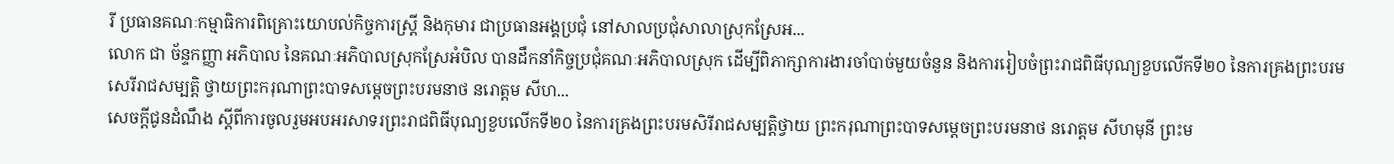រី ប្រធានគណៈកម្មាធិការពិគ្រោះយោបល់កិច្ចការស្ត្រី និងកុមារ ជាប្រធានអង្គប្រជុំ នៅសាលប្រជុំសាលាស្រុកស្រែអ...
លោក ជា ច័ន្ទកញ្ញា អភិបាល នៃគណៈអភិបាលស្រុកស្រែអំបិល បានដឹកនាំកិច្ចប្រជុំគណៈអភិបាលស្រុក ដើម្បីពិភាក្សាការងារចាំបាច់មួយចំនួន និងការរៀបចំព្រះរាជពិធីបុណ្យខួបលើកទី២០ នៃការគ្រងព្រះបរមសេរីរាជសម្បត្តិ ថ្វាយព្រះករុណាព្រះបាទសម្តេចព្រះបរមនាថ នរោត្តម សីហ...
សេចក្តីជូនដំណឹង ស្តីពីការចូលរួមអបអរសាទរព្រះរាជពិធីបុណ្យខួបលើកទី២០ នៃការគ្រងព្រះបរមសិរីរាជសម្បត្តិថ្វាយ ព្រះករុណាព្រះបាទសម្តេចព្រះបរមនាថ នរោត្តម សីហមុនី ព្រះម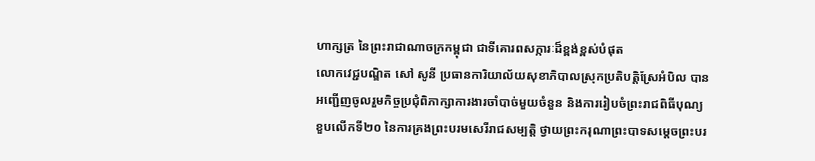ហាក្សត្រ នៃព្រះរាជាណាចក្រកម្ពុជា ជាទីគោរពសក្ការៈដ៏ខ្ពង់ខ្ពស់បំផុត
លោកវេជ្ជបណ្ឌិត សៅ សូនី ប្រធានការិយាល័យសុខាភិបាលស្រុកប្រតិបត្តិស្រែអំបិល បានអញ្ជើញចូលរួមកិច្ចប្រជុំពិភាក្សាការងារចាំបាច់មួយចំនួន និងការរៀបចំព្រះរាជពិធីបុណ្យខួបលើកទី២០ នៃការគ្រងព្រះបរមសេរីរាជសម្បត្តិ ថ្វាយព្រះករុណាព្រះបាទសម្តេចព្រះបរ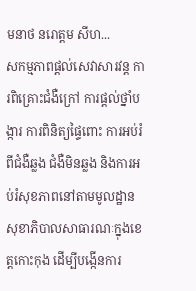មនាថ នរោត្តម សីហ...
សកម្មភាពផ្ដល់សេវាសារវន្ត ការពិគ្រោះជំងឺក្រៅ ការផ្ដល់ថ្នាំបង្ការ ការពិនិត្យផ្ទៃពោះ ការអប់រំពីជំងឺឆ្លង ជំងឺមិនឆ្លង និងការអប់រំសុខភាពនៅតាមមូលដ្ឋានសុខាភិបាលសាធារណៈក្នុងខេត្តកោះកុង ដើម្បីបង្កើនការ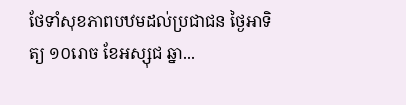ថែទាំសុខភាពបឋមដល់ប្រជាជន ថ្ងៃអាទិត្យ ១០រោច ខែអស្សុជ ឆ្នា...